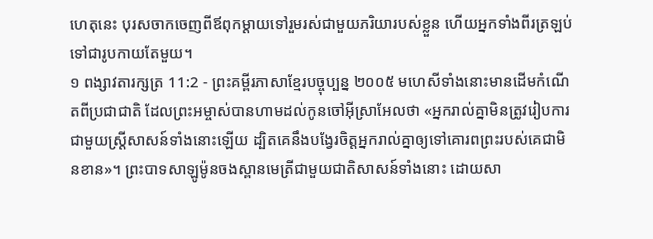ហេតុនេះ បុរសចាកចេញពីឪពុកម្ដាយទៅរួមរស់ជាមួយភរិយារបស់ខ្លួន ហើយអ្នកទាំងពីរត្រឡប់ទៅជារូបកាយតែមួយ។
១ ពង្សាវតារក្សត្រ 11:2 - ព្រះគម្ពីរភាសាខ្មែរបច្ចុប្បន្ន ២០០៥ មហេសីទាំងនោះមានដើមកំណើតពីប្រជាជាតិ ដែលព្រះអម្ចាស់បានហាមដល់កូនចៅអ៊ីស្រាអែលថា «អ្នករាល់គ្នាមិនត្រូវរៀបការជាមួយស្ត្រីសាសន៍ទាំងនោះឡើយ ដ្បិតគេនឹងបង្វែរចិត្តអ្នករាល់គ្នាឲ្យទៅគោរពព្រះរបស់គេជាមិនខាន»។ ព្រះបាទសាឡូម៉ូនចងស្ពានមេត្រីជាមួយជាតិសាសន៍ទាំងនោះ ដោយសា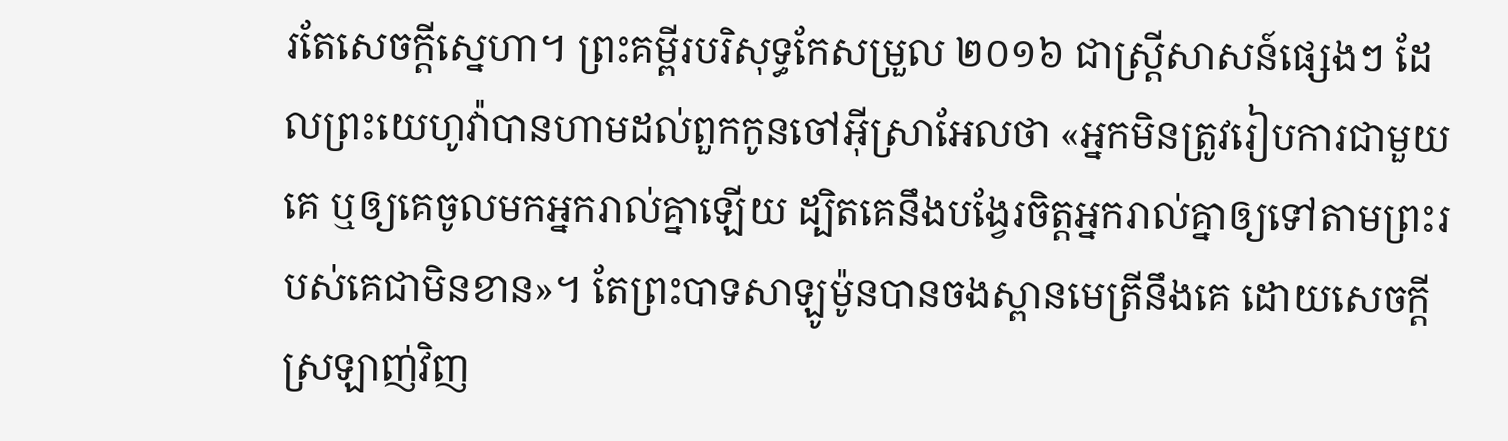រតែសេចក្ដីស្នេហា។ ព្រះគម្ពីរបរិសុទ្ធកែសម្រួល ២០១៦ ជាស្ត្រីសាសន៍ផ្សេងៗ ដែលព្រះយេហូវ៉ាបានហាមដល់ពួកកូនចៅអ៊ីស្រាអែលថា «អ្នកមិនត្រូវរៀបការជាមួយគេ ឬឲ្យគេចូលមកអ្នករាល់គ្នាឡើយ ដ្បិតគេនឹងបង្វែរចិត្តអ្នករាល់គ្នាឲ្យទៅតាមព្រះរបស់គេជាមិនខាន»។ តែព្រះបាទសាឡូម៉ូនបានចងស្ពានមេត្រីនឹងគេ ដោយសេចក្ដីស្រឡាញ់វិញ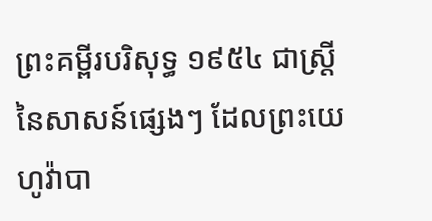ព្រះគម្ពីរបរិសុទ្ធ ១៩៥៤ ជាស្ត្រីនៃសាសន៍ផ្សេងៗ ដែលព្រះយេហូវ៉ាបា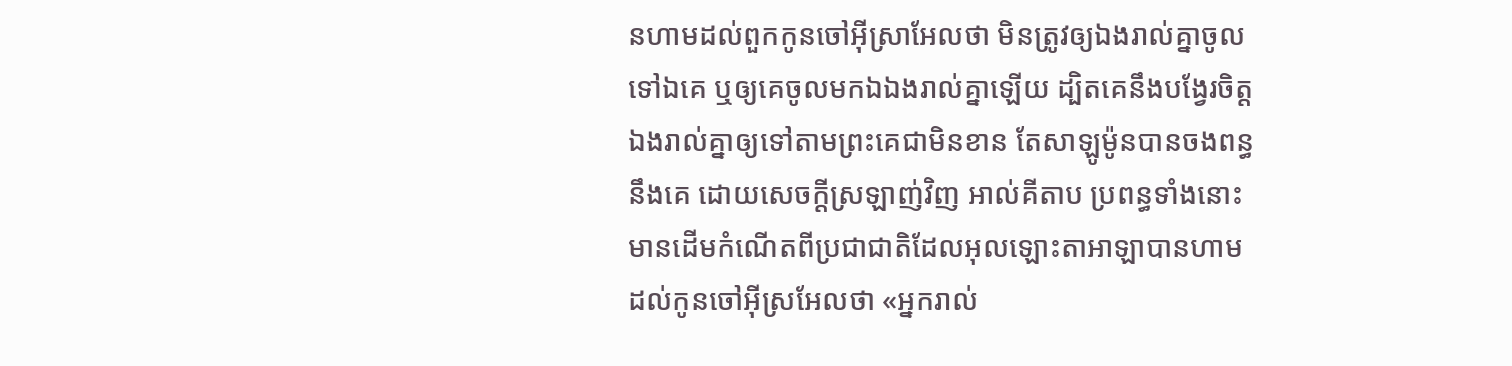នហាមដល់ពួកកូនចៅអ៊ីស្រាអែលថា មិនត្រូវឲ្យឯងរាល់គ្នាចូលទៅឯគេ ឬឲ្យគេចូលមកឯឯងរាល់គ្នាឡើយ ដ្បិតគេនឹងបង្វែរចិត្តឯងរាល់គ្នាឲ្យទៅតាមព្រះគេជាមិនខាន តែសាឡូម៉ូនបានចងពន្ធនឹងគេ ដោយសេចក្ដីស្រឡាញ់វិញ អាល់គីតាប ប្រពន្ធទាំងនោះមានដើមកំណើតពីប្រជាជាតិដែលអុលឡោះតាអាឡាបានហាមដល់កូនចៅអ៊ីស្រអែលថា «អ្នករាល់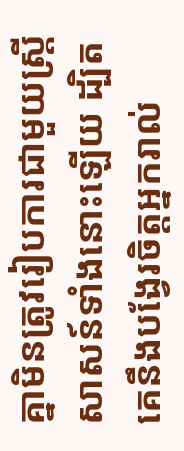គ្នាមិនត្រូវរៀបការជាមួយស្ត្រីសាសន៍ទាំងនោះឡើយ ដ្បិតគេនឹងបង្វែរចិត្តអ្នករាល់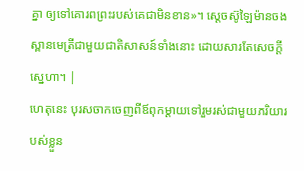គ្នា ឲ្យទៅគោរពព្រះរបស់គេជាមិនខាន»។ ស្តេចស៊ូឡៃម៉ានចងស្ពានមេត្រីជាមួយជាតិសាសន៍ទាំងនោះ ដោយសារតែសេចក្តីស្នេហា។ |
ហេតុនេះ បុរសចាកចេញពីឪពុកម្ដាយទៅរួមរស់ជាមួយភរិយារបស់ខ្លួន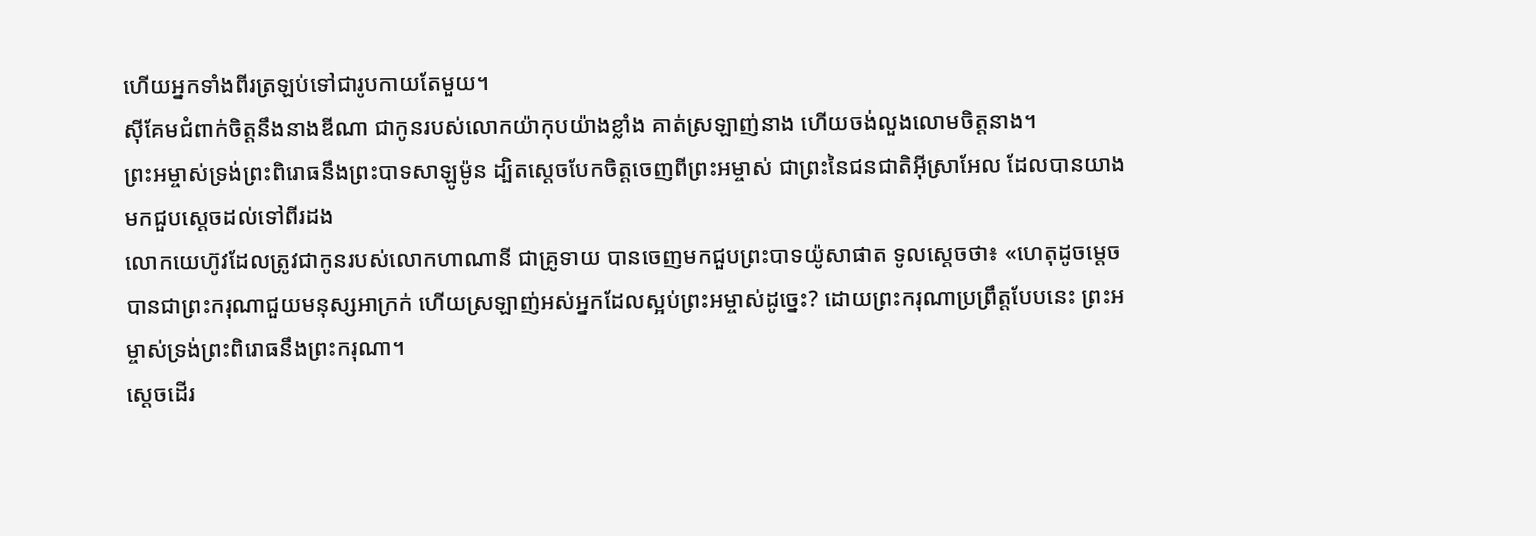ហើយអ្នកទាំងពីរត្រឡប់ទៅជារូបកាយតែមួយ។
ស៊ីគែមជំពាក់ចិត្តនឹងនាងឌីណា ជាកូនរបស់លោកយ៉ាកុបយ៉ាងខ្លាំង គាត់ស្រឡាញ់នាង ហើយចង់លួងលោមចិត្តនាង។
ព្រះអម្ចាស់ទ្រង់ព្រះពិរោធនឹងព្រះបាទសាឡូម៉ូន ដ្បិតស្ដេចបែកចិត្តចេញពីព្រះអម្ចាស់ ជាព្រះនៃជនជាតិអ៊ីស្រាអែល ដែលបានយាងមកជួបស្ដេចដល់ទៅពីរដង
លោកយេហ៊ូវដែលត្រូវជាកូនរបស់លោកហាណានី ជាគ្រូទាយ បានចេញមកជួបព្រះបាទយ៉ូសាផាត ទូលស្ដេចថា៖ «ហេតុដូចម្ដេចបានជាព្រះករុណាជួយមនុស្សអាក្រក់ ហើយស្រឡាញ់អស់អ្នកដែលស្អប់ព្រះអម្ចាស់ដូច្នេះ? ដោយព្រះករុណាប្រព្រឹត្តបែបនេះ ព្រះអម្ចាស់ទ្រង់ព្រះពិរោធនឹងព្រះករុណា។
ស្ដេចដើរ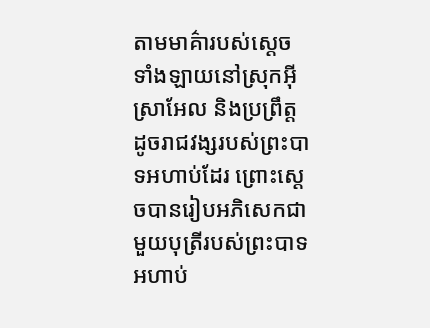តាមមាគ៌ារបស់ស្ដេចទាំងឡាយនៅស្រុកអ៊ីស្រាអែល និងប្រព្រឹត្តដូចរាជវង្សរបស់ព្រះបាទអហាប់ដែរ ព្រោះស្ដេចបានរៀបអភិសេកជាមួយបុត្រីរបស់ព្រះបាទអហាប់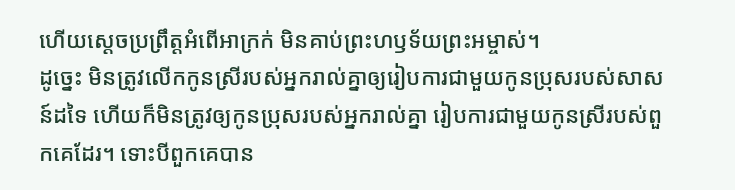ហើយស្ដេចប្រព្រឹត្តអំពើអាក្រក់ មិនគាប់ព្រះហឫទ័យព្រះអម្ចាស់។
ដូច្នេះ មិនត្រូវលើកកូនស្រីរបស់អ្នករាល់គ្នាឲ្យរៀបការជាមួយកូនប្រុសរបស់សាសន៍ដទៃ ហើយក៏មិនត្រូវឲ្យកូនប្រុសរបស់អ្នករាល់គ្នា រៀបការជាមួយកូនស្រីរបស់ពួកគេដែរ។ ទោះបីពួកគេបាន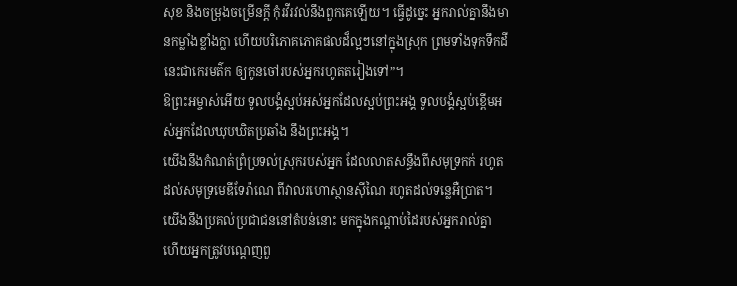សុខ និងចម្រុងចម្រើនក្ដី កុំរវីរវល់នឹងពួកគេឡើយ។ ធ្វើដូច្នេះ អ្នករាល់គ្នានឹងមានកម្លាំងខ្លាំងក្លា ហើយបរិភោគភោគផលដ៏ល្អៗនៅក្នុងស្រុក ព្រមទាំងទុកទឹកដីនេះជាកេរមត៌ក ឲ្យកូនចៅរបស់អ្នករហូតតរៀងទៅ”។
ឱព្រះអម្ចាស់អើយ ទូលបង្គំស្អប់អស់អ្នកដែលស្អប់ព្រះអង្គ ទូលបង្គំស្អប់ខ្ពើមអស់អ្នកដែលឃុបឃិតប្រឆាំង នឹងព្រះអង្គ។
យើងនឹងកំណត់ព្រំប្រទល់ស្រុករបស់អ្នក ដែលលាតសន្ធឹងពីសមុទ្រកក់ រហូតដល់សមុទ្រមេឌីទែរ៉ាណេ ពីវាលរហោស្ថានស៊ីណៃ រហូតដល់ទន្លេអឺប្រាត។ យើងនឹងប្រគល់ប្រជាជននៅតំបន់នោះ មកក្នុងកណ្ដាប់ដៃរបស់អ្នករាល់គ្នា ហើយអ្នកត្រូវបណ្ដេញពួ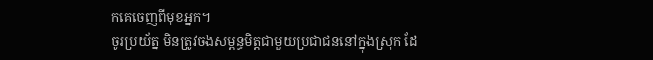កគេចេញពីមុខអ្នក។
ចូរប្រយ័ត្ន មិនត្រូវចងសម្ពន្ធមិត្តជាមួយប្រជាជននៅក្នុងស្រុក ដែ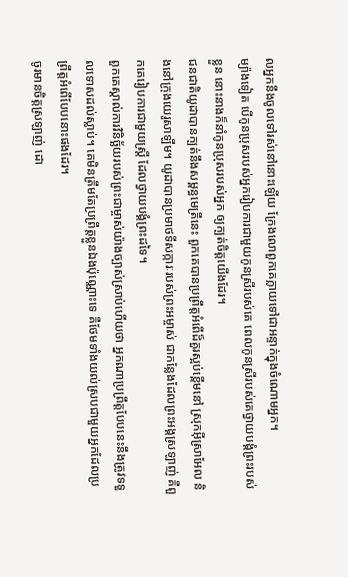លអ្នកនឹងចូលទៅរស់នៅនោះឡើយ ក្រែងលោពួកគេក្លាយទៅជាអន្ទាក់ក្នុងចំណោមអ្នក។
ម្យ៉ាងទៀត បើកូនប្រុសរបស់អ្នករៀបការជាមួយកូនស្រីរបស់គេ ពេលកូនស្រីរបស់គេថ្វាយបង្គំព្រះរបស់ខ្លួន នោះនាងក៏នាំកូនប្រុសរបស់អ្នក ឲ្យក្បត់ចិត្តយើងដែរ។
ជនជាតិយូដាបានក្បត់នឹងសម្ពន្ធមេត្រីនេះ ពួកគេបានប្រព្រឹត្តអំពើដ៏គួរស្អប់ខ្ពើមនៅ ស្រុកអ៊ីស្រាអែល និងនៅក្រុងយេរូសាឡឹម។ យូដាបានប្រមាថទីសក្ការៈរបស់ព្រះអម្ចាស់ ជាកន្លែងដែលព្រះអង្គស្រឡាញ់ គឺពួកគេរៀបការជាមួយស្ត្រី ដែលថ្វាយបង្គំព្រះដទៃ។
ពួកគេស្គាល់ការវិនិច្ឆ័យរបស់ព្រះជាម្ចាស់យ៉ាងច្បាស់ស្រាប់ហើយថា អ្នកណាប្រព្រឹត្តបែបនេះនឹងត្រូវទទួលទោសដល់ស្លាប់។ គេមិនត្រឹមតែប្រព្រឹត្តខ្លួនឯងប៉ុណ្ណោះទេ គឺថែមទាំងយល់ស្របជាមួយអ្នកដែលប្រព្រឹត្តអំពើបែបនោះផងដែរ។
ចូរមានចិត្តស្រឡាញ់ ដោ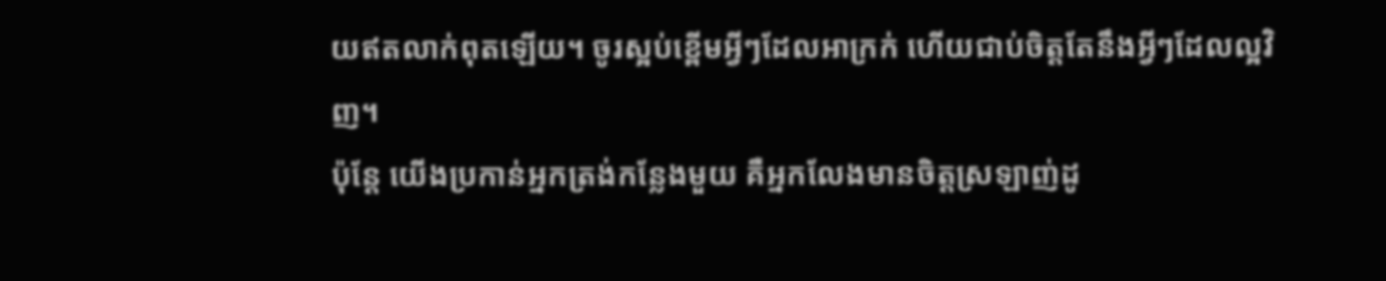យឥតលាក់ពុតឡើយ។ ចូរស្អប់ខ្ពើមអ្វីៗដែលអាក្រក់ ហើយជាប់ចិត្តតែនឹងអ្វីៗដែលល្អវិញ។
ប៉ុន្តែ យើងប្រកាន់អ្នកត្រង់កន្លែងមួយ គឺអ្នកលែងមានចិត្តស្រឡាញ់ដូ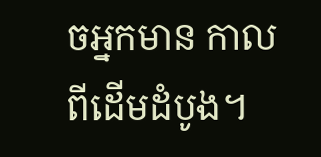ចអ្នកមាន កាលពីដើមដំបូង។